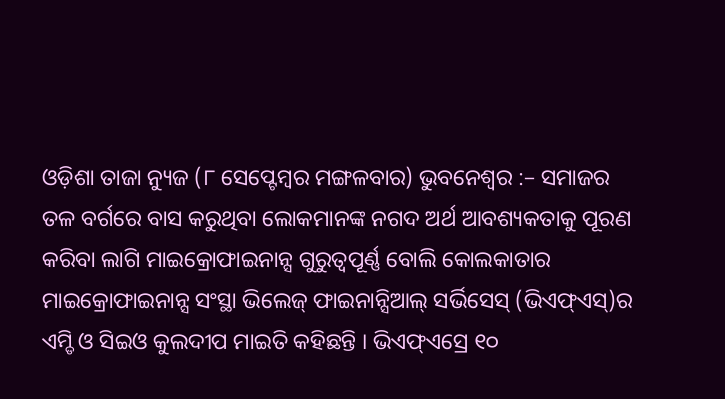ଓଡ଼ିଶା ତାଜା ନ୍ୟୁଜ (୮ ସେପ୍ଟେମ୍ବର ମଙ୍ଗଳବାର) ଭୁବନେଶ୍ୱର :– ସମାଜର ତଳ ବର୍ଗରେ ବାସ କରୁଥିବା ଲୋକମାନଙ୍କ ନଗଦ ଅର୍ଥ ଆବଶ୍ୟକତାକୁ ପୂରଣ କରିବା ଲାଗି ମାଇକ୍ରୋଫାଇନାନ୍ସ ଗୁରୁତ୍ୱପୂର୍ଣ୍ଣ ବୋଲି କୋଲକାତାର ମାଇକ୍ରୋଫାଇନାନ୍ସ ସଂସ୍ଥା ଭିଲେଜ୍ ଫାଇନାନ୍ସିଆଲ୍ ସର୍ଭିସେସ୍ (ଭିଏଫ୍ଏସ୍)ର ଏମ୍ଡି ଓ ସିଇଓ କୁଲଦୀପ ମାଇତି କହିଛନ୍ତି । ଭିଏଫ୍ଏସ୍ରେ ୧୦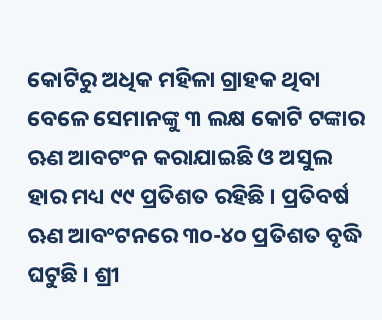କୋଟିରୁ ଅଧିକ ମହିଳା ଗ୍ରାହକ ଥିବା ବେଳେ ସେମାନଙ୍କୁ ୩ ଲକ୍ଷ କୋଟି ଟଙ୍କାର ଋଣ ଆବଟଂନ କରାଯାଇଛି ଓ ଅସୁଲ ହାର ମଧ୍ୟ ୯୯ ପ୍ରତିଶତ ରହିଛି । ପ୍ରତିବର୍ଷ ଋଣ ଆବଂଟନରେ ୩୦-୪୦ ପ୍ରତିଶତ ବୃଦ୍ଧି ଘଟୁଛି । ଶ୍ରୀ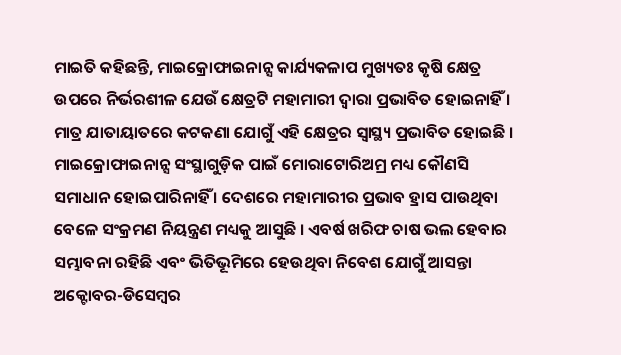ମାଇତି କହିଛନ୍ତି, ମାଇକ୍ରୋଫାଇନାନ୍ସ କାର୍ଯ୍ୟକଳାପ ମୁଖ୍ୟତଃ କୃଷି କ୍ଷେତ୍ର ଉପରେ ନିର୍ଭରଶୀଳ ଯେଉଁ କ୍ଷେତ୍ରଟି ମହାମାରୀ ଦ୍ୱାରା ପ୍ରଭାବିତ ହୋଇନାହିଁ । ମାତ୍ର ଯାତାୟାତରେ କଟକଣା ଯୋଗୁଁ ଏହି କ୍ଷେତ୍ରର ସ୍ୱାସ୍ଥ୍ୟ ପ୍ରଭାବିତ ହୋଇଛି ।
ମାଇକ୍ରୋଫାଇନାନ୍ସ ସଂସ୍ଥାଗୁଡ଼ିକ ପାଇଁ ମୋରାଟୋରିଅମ୍ର ମଧ୍ୟ କୌଣସି ସମାଧାନ ହୋଇପାରିନାହିଁ । ଦେଶରେ ମହାମାରୀର ପ୍ରଭାବ ହ୍ରାସ ପାଉଥିବା ବେଳେ ସଂକ୍ରମଣ ନିୟନ୍ତ୍ରଣ ମଧ୍ୟକୁ ଆସୁଛି । ଏବର୍ଷ ଖରିଫ ଚାଷ ଭଲ ହେବାର ସମ୍ଭାବନା ରହିଛି ଏବଂ ଭିତିଭୂମିରେ ହେଉଥିବା ନିବେଶ ଯୋଗୁଁ ଆସନ୍ତା ଅକ୍ଟୋବର-ଡିସେମ୍ବର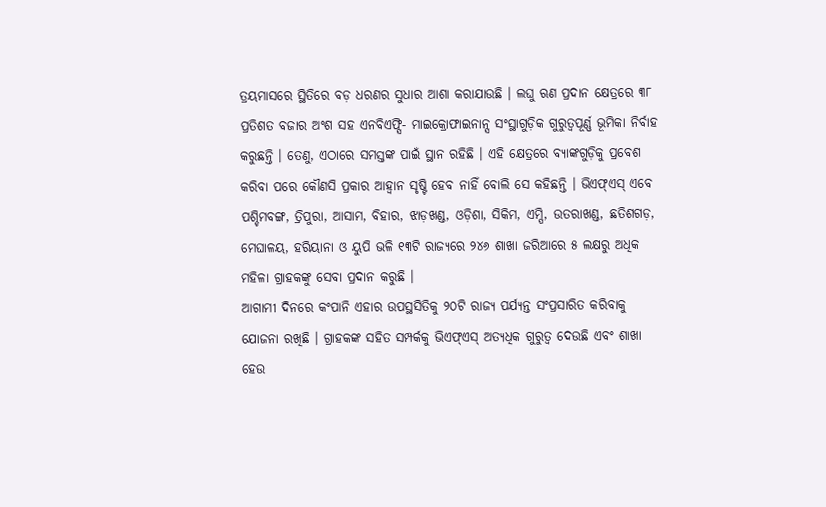ତ୍ରୟମାସରେ ସ୍ଥିତିରେ ବଡ଼ ଧରଣର ସୁଧାର ଆଶା କରାଯାଉଛି । ଲଘୁ ଋଣ ପ୍ରଦାନ କ୍ଷେତ୍ରରେ ୩୮ ପ୍ରତିଶତ ବଜାର ଅଂଶ ସହ ଏନବିଏଫ୍ସି- ମାଇକ୍ରୋଫାଇନାନ୍ସ ସଂସ୍ଥାଗୁଡ଼ିକ ଗୁରୁତ୍ୱପୂର୍ଣ୍ଣ ଭୂମିକା ନିର୍ବାହ କରୁଛନ୍ତି । ତେଣୁ, ଏଠାରେ ସମସ୍ତଙ୍କ ପାଇଁ ସ୍ଥାନ ରହିଛି । ଏହି କ୍ଷେତ୍ରରେ ବ୍ୟାଙ୍କଗୁଡ଼ିକୁ ପ୍ରବେଶ କରିବା ପରେ କୌଣସି ପ୍ରକାର ଆହ୍ୱାନ ସୃଷ୍ଟି ହେବ ନାହିଁ ବୋଲି ସେ କହିଛନ୍ତି । ଭିଏଫ୍ଏସ୍ ଏବେ ପଶ୍ଚିମବଙ୍ଗ, ତ୍ରିପୁରା, ଆସାମ, ବିହାର, ଝାଡ଼ଖଣ୍ଡ, ଓଡ଼ିଶା, ସିକିମ, ଏମ୍ପି, ଉତରାଖଣ୍ଡ, ଛତିଶଗଡ଼, ମେଘାଳୟ, ହରିୟାନା ଓ ୟୁପି ଭଳି ୧୩ଟି ରାଜ୍ୟରେ ୨୪୬ ଶାଖା ଜରିଆରେ ୫ ଲକ୍ଷରୁ ଅଧିକ ମହିଳା ଗ୍ରାହକଙ୍କୁ ସେବା ପ୍ରଦାନ କରୁଛି ।
ଆଗାମୀ ଦିନରେ କଂପାନି ଏହାର ଉପସ୍ଥସିତିକୁ ୨୦ଟି ରାଜ୍ୟ ପର୍ଯ୍ୟନ୍ତ ସଂପ୍ରସାରିତ କରିବାକୁ ଯୋଜନା ରଖିଛି । ଗ୍ରାହକଙ୍କ ସହିତ ସମ୍ପର୍କକୁ ଭିଏଫ୍ଏସ୍ ଅତ୍ୟଧିକ ଗୁରୁତ୍ୱ ଦେଉଛି ଏବଂ ଶାଖା ହେଉ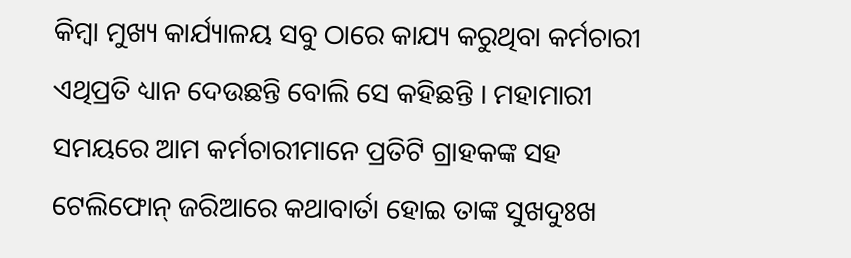କିମ୍ବା ମୁଖ୍ୟ କାର୍ଯ୍ୟାଳୟ ସବୁ ଠାରେ କାଯ୍ୟ କରୁଥିବା କର୍ମଚାରୀ ଏଥିପ୍ରତି ଧ୍ୟାନ ଦେଉଛନ୍ତି ବୋଲି ସେ କହିଛନ୍ତି । ମହାମାରୀ ସମୟରେ ଆମ କର୍ମଚାରୀମାନେ ପ୍ରତିଟି ଗ୍ରାହକଙ୍କ ସହ ଟେଲିଫୋନ୍ ଜରିଆରେ କଥାବାର୍ତା ହୋଇ ତାଙ୍କ ସୁଖଦୁଃଖ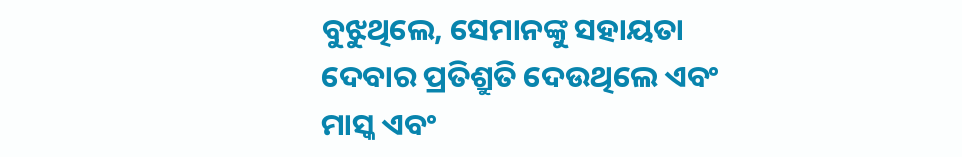ବୁଝୁଥିଲେ, ସେମାନଙ୍କୁ ସହାୟତା ଦେବାର ପ୍ରତିଶ୍ରୁତି ଦେଉଥିଲେ ଏବଂ ମାସ୍କ ଏବଂ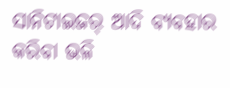ସାନିଟାଇଜର୍ ଆଦି ବ୍ୟବହାର କରିବା ଭଳି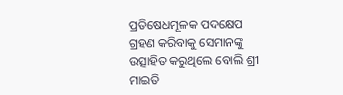ପ୍ରତିଷେଧମୂଳକ ପଦକ୍ଷେପ ଗ୍ରହଣ କରିବାକୁ ସେମାନଙ୍କୁ ଉତ୍ସାହିତ କରୁଥିଲେ ବୋଲି ଶ୍ରୀ ମାଇତି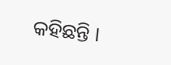କହିଛନ୍ତି ।